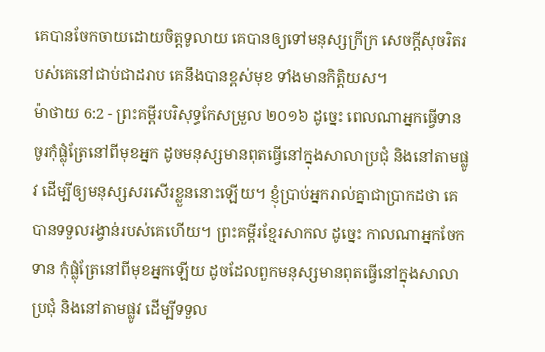គេបានចែកចាយដោយចិត្តទូលាយ គេបានឲ្យទៅមនុស្សក្រីក្រ សេចក្ដីសុចរិតរបស់គេនៅជាប់ជាដរាប គេនឹងបានខ្ពស់មុខ ទាំងមានកិត្តិយស។
ម៉ាថាយ 6:2 - ព្រះគម្ពីរបរិសុទ្ធកែសម្រួល ២០១៦ ដូច្នេះ ពេលណាអ្នកធ្វើទាន ចូរកុំផ្លុំត្រែនៅពីមុខអ្នក ដូចមនុស្សមានពុតធ្វើនៅក្នុងសាលាប្រជុំ និងនៅតាមផ្លូវ ដើម្បីឲ្យមនុស្សសរសើរខ្លួននោះឡើយ។ ខ្ញុំប្រាប់អ្នករាល់គ្នាជាប្រាកដថា គេបានទទួលរង្វាន់របស់គេហើយ។ ព្រះគម្ពីរខ្មែរសាកល ដូច្នេះ កាលណាអ្នកចែកទាន កុំផ្លុំត្រែនៅពីមុខអ្នកឡើយ ដូចដែលពួកមនុស្សមានពុតធ្វើនៅក្នុងសាលាប្រជុំ និងនៅតាមផ្លូវ ដើម្បីទទួល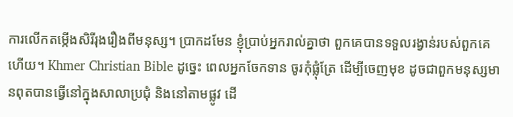ការលើកតម្កើងសិរីរុងរឿងពីមនុស្ស។ ប្រាកដមែន ខ្ញុំប្រាប់អ្នករាល់គ្នាថា ពួកគេបានទទួលរង្វាន់របស់ពួកគេហើយ។ Khmer Christian Bible ដូច្នេះ ពេលអ្នកចែកទាន ចូរកុំផ្លុំត្រែ ដើម្បីចេញមុខ ដូចជាពួកមនុស្សមានពុតបានធ្វើនៅក្នុងសាលាប្រជុំ និងនៅតាមផ្លូវ ដើ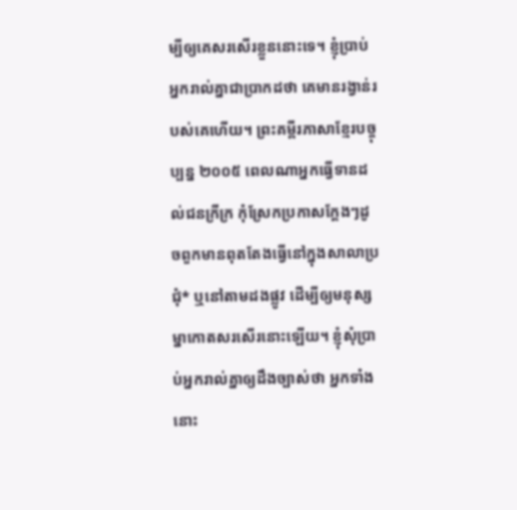ម្បីឲ្យគេសរសើរខ្លួននោះទេ។ ខ្ញុំបា្រប់អ្នករាល់គ្នាជាបា្រកដថា គេមានរង្វាន់របស់គេហើយ។ ព្រះគម្ពីរភាសាខ្មែរបច្ចុប្បន្ន ២០០៥ ពេលណាអ្នកធ្វើទានដល់ជនក្រីក្រ កុំស្រែកប្រកាសក្ដែងៗដូចពួកមានពុតតែងធ្វើនៅក្នុងសាលាប្រជុំ* ឬនៅតាមដងផ្លូវ ដើម្បីឲ្យមនុស្សម្នាកោតសរសើរនោះឡើយ។ ខ្ញុំសុំប្រាប់អ្នករាល់គ្នាឲ្យដឹងច្បាស់ថា អ្នកទាំងនោះ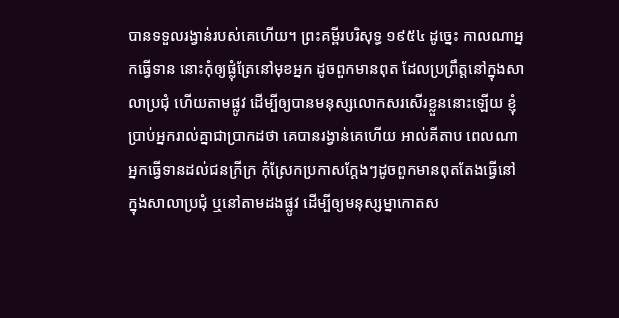បានទទួលរង្វាន់របស់គេហើយ។ ព្រះគម្ពីរបរិសុទ្ធ ១៩៥៤ ដូច្នេះ កាលណាអ្នកធ្វើទាន នោះកុំឲ្យផ្លុំត្រែនៅមុខអ្នក ដូចពួកមានពុត ដែលប្រព្រឹត្តនៅក្នុងសាលាប្រជុំ ហើយតាមផ្លូវ ដើម្បីឲ្យបានមនុស្សលោកសរសើរខ្លួននោះឡើយ ខ្ញុំប្រាប់អ្នករាល់គ្នាជាប្រាកដថា គេបានរង្វាន់គេហើយ អាល់គីតាប ពេលណាអ្នកធ្វើទានដល់ជនក្រីក្រ កុំស្រែកប្រកាសក្ដែងៗដូចពួកមានពុតតែងធ្វើនៅក្នុងសាលាប្រជុំ ឬនៅតាមដងផ្លូវ ដើម្បីឲ្យមនុស្សម្នាកោតស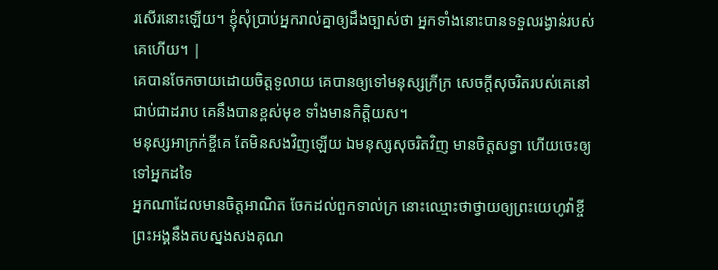រសើរនោះឡើយ។ ខ្ញុំសុំប្រាប់អ្នករាល់គ្នាឲ្យដឹងច្បាស់ថា អ្នកទាំងនោះបានទទួលរង្វាន់របស់គេហើយ។ |
គេបានចែកចាយដោយចិត្តទូលាយ គេបានឲ្យទៅមនុស្សក្រីក្រ សេចក្ដីសុចរិតរបស់គេនៅជាប់ជាដរាប គេនឹងបានខ្ពស់មុខ ទាំងមានកិត្តិយស។
មនុស្សអាក្រក់ខ្ចីគេ តែមិនសងវិញឡើយ ឯមនុស្សសុចរិតវិញ មានចិត្តសទ្ធា ហើយចេះឲ្យទៅអ្នកដទៃ
អ្នកណាដែលមានចិត្តអាណិត ចែកដល់ពួកទាល់ក្រ នោះឈ្មោះថាថ្វាយឲ្យព្រះយេហូវ៉ាខ្ចី ព្រះអង្គនឹងតបស្នងសងគុណ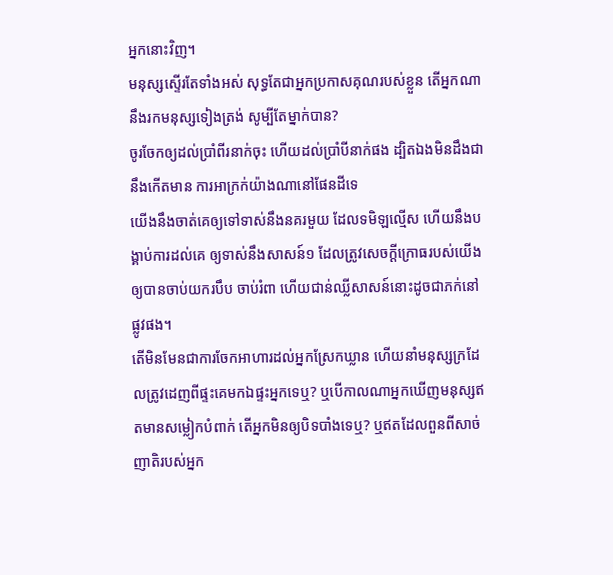អ្នកនោះវិញ។
មនុស្សស្ទើរតែទាំងអស់ សុទ្ធតែជាអ្នកប្រកាសគុណរបស់ខ្លួន តើអ្នកណានឹងរកមនុស្សទៀងត្រង់ សូម្បីតែម្នាក់បាន?
ចូរចែកឲ្យដល់ប្រាំពីរនាក់ចុះ ហើយដល់ប្រាំបីនាក់ផង ដ្បិតឯងមិនដឹងជានឹងកើតមាន ការអាក្រក់យ៉ាងណានៅផែនដីទេ
យើងនឹងចាត់គេឲ្យទៅទាស់នឹងនគរមួយ ដែលទមិឡល្មើស ហើយនឹងបង្គាប់ការដល់គេ ឲ្យទាស់នឹងសាសន៍១ ដែលត្រូវសេចក្ដីក្រោធរបស់យើង ឲ្យបានចាប់យករបឹប ចាប់រំពា ហើយជាន់ឈ្លីសាសន៍នោះដូចជាភក់នៅផ្លូវផង។
តើមិនមែនជាការចែកអាហារដល់អ្នកស្រែកឃ្លាន ហើយនាំមនុស្សក្រដែលត្រូវដេញពីផ្ទះគេមកឯផ្ទះអ្នកទេឬ? ឬបើកាលណាអ្នកឃើញមនុស្សឥតមានសម្លៀកបំពាក់ តើអ្នកមិនឲ្យបិទបាំងទេឬ? ឬឥតដែលពួនពីសាច់ញាតិរបស់អ្នក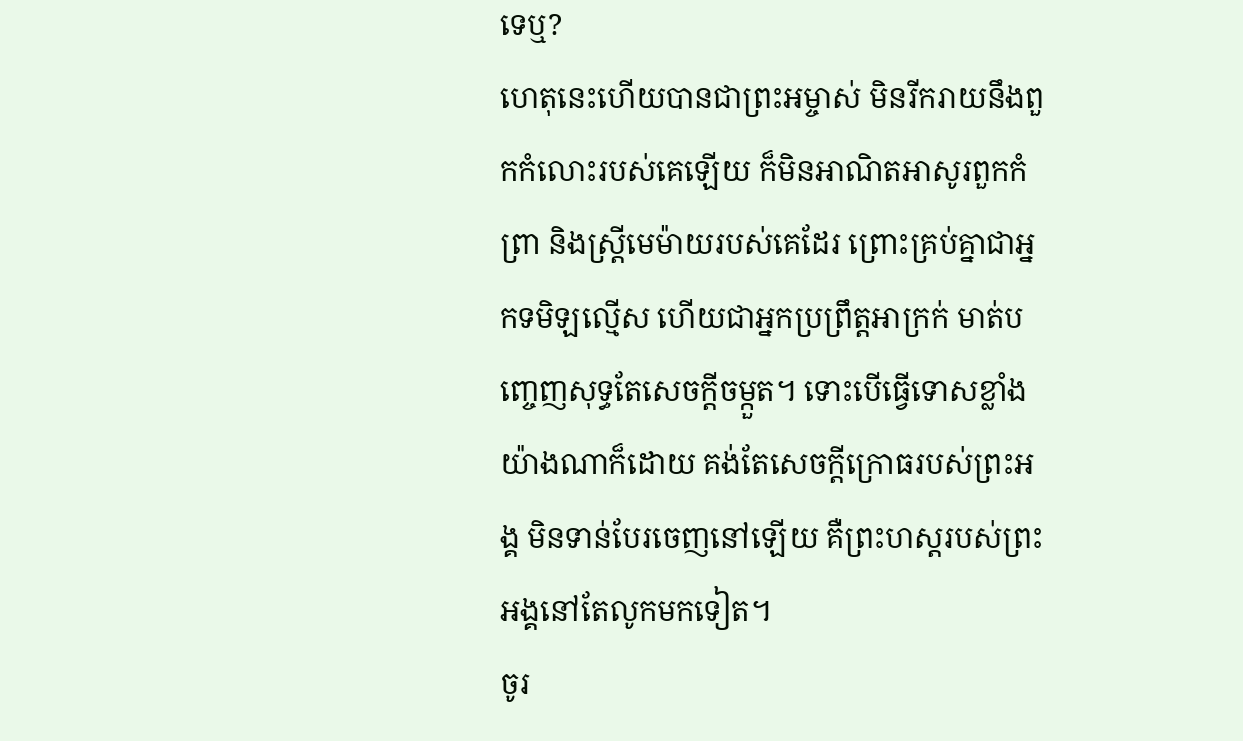ទេឬ?
ហេតុនេះហើយបានជាព្រះអម្ចាស់ មិនរីករាយនឹងពួកកំលោះរបស់គេឡើយ ក៏មិនអាណិតអាសូរពួកកំព្រា និងស្ត្រីមេម៉ាយរបស់គេដែរ ព្រោះគ្រប់គ្នាជាអ្នកទមិឡល្មើស ហើយជាអ្នកប្រព្រឹត្តអាក្រក់ មាត់បញ្ចេញសុទ្ធតែសេចក្ដីចម្កួត។ ទោះបើធ្វើទោសខ្លាំងយ៉ាងណាក៏ដោយ គង់តែសេចក្ដីក្រោធរបស់ព្រះអង្គ មិនទាន់បែរចេញនៅឡើយ គឺព្រះហស្តរបស់ព្រះអង្គនៅតែលូកមកទៀត។
ចូរ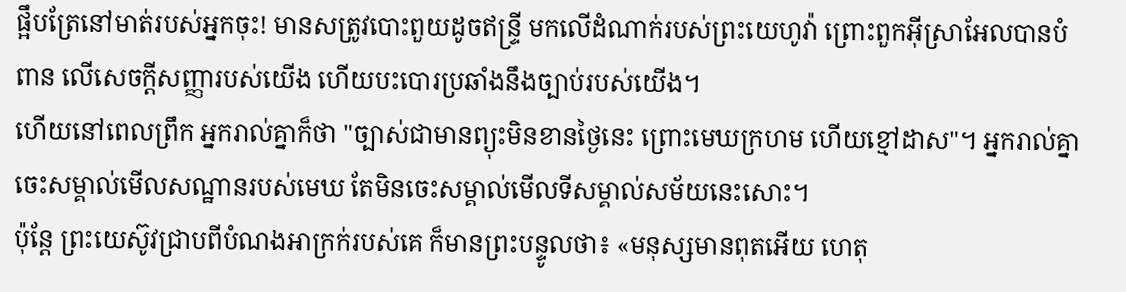ផ្អឹបត្រែនៅមាត់របស់អ្នកចុះ! មានសត្រូវបោះពួយដូចឥន្ទ្រី មកលើដំណាក់របស់ព្រះយេហូវ៉ា ព្រោះពួកអ៊ីស្រាអែលបានបំពាន លើសេចក្ដីសញ្ញារបស់យើង ហើយបះបោរប្រឆាំងនឹងច្បាប់របស់យើង។
ហើយនៅពេលព្រឹក អ្នករាល់គ្នាក៏ថា "ច្បាស់ជាមានព្យុះមិនខានថ្ងៃនេះ ព្រោះមេឃក្រហម ហើយខ្មៅដាស"។ អ្នករាល់គ្នាចេះសម្គាល់មើលសណ្ឋានរបស់មេឃ តែមិនចេះសម្គាល់មើលទីសម្គាល់សម័យនេះសោះ។
ប៉ុន្តែ ព្រះយេស៊ូវជ្រាបពីបំណងអាក្រក់របស់គេ ក៏មានព្រះបន្ទូលថា៖ «មនុស្សមានពុតអើយ ហេតុ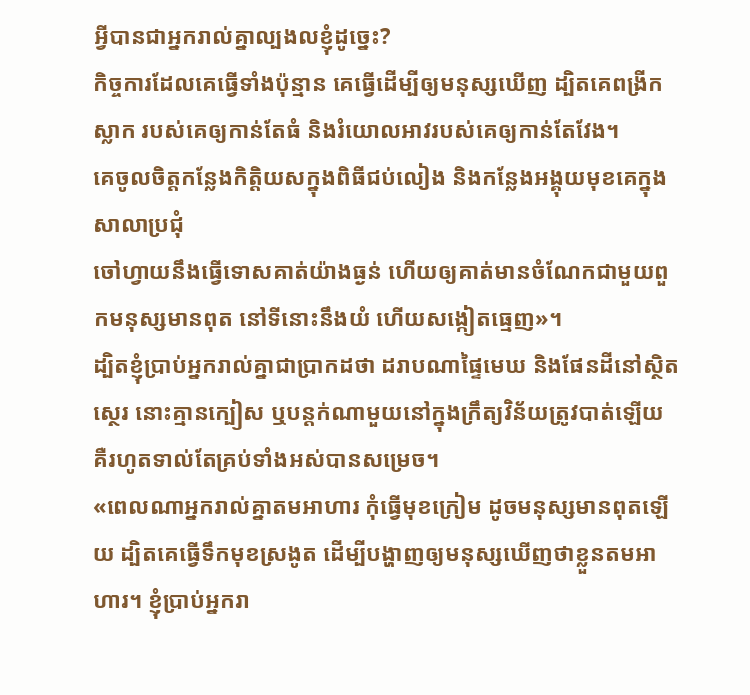អ្វីបានជាអ្នករាល់គ្នាល្បងលខ្ញុំដូច្នេះ?
កិច្ចការដែលគេធ្វើទាំងប៉ុន្មាន គេធ្វើដើម្បីឲ្យមនុស្សឃើញ ដ្បិតគេពង្រីកស្លាក របស់គេឲ្យកាន់តែធំ និងរំយោលអាវរបស់គេឲ្យកាន់តែវែង។
គេចូលចិត្តកន្លែងកិត្តិយសក្នុងពិធីជប់លៀង និងកន្លែងអង្គុយមុខគេក្នុងសាលាប្រជុំ
ចៅហ្វាយនឹងធ្វើទោសគាត់យ៉ាងធ្ងន់ ហើយឲ្យគាត់មានចំណែកជាមួយពួកមនុស្សមានពុត នៅទីនោះនឹងយំ ហើយសង្កៀតធ្មេញ»។
ដ្បិតខ្ញុំប្រាប់អ្នករាល់គ្នាជាប្រាកដថា ដរាបណាផ្ទៃមេឃ និងផែនដីនៅស្ថិតស្ថេរ នោះគ្មានក្បៀស ឬបន្តក់ណាមួយនៅក្នុងក្រឹត្យវិន័យត្រូវបាត់ឡើយ គឺរហូតទាល់តែគ្រប់ទាំងអស់បានសម្រេច។
«ពេលណាអ្នករាល់គ្នាតមអាហារ កុំធ្វើមុខក្រៀម ដូចមនុស្សមានពុតឡើយ ដ្បិតគេធ្វើទឹកមុខស្រងូត ដើម្បីបង្ហាញឲ្យមនុស្សឃើញថាខ្លួនតមអាហារ។ ខ្ញុំប្រាប់អ្នករា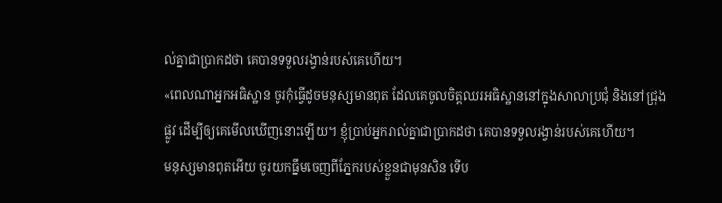ល់គ្នាជាប្រាកដថា គេបានទទួលរង្វាន់របស់គេហើយ។
«ពេលណាអ្នកអធិស្ឋាន ចូរកុំធ្វើដូចមនុស្សមានពុត ដែលគេចូលចិត្តឈរអធិស្ឋាននៅក្នុងសាលាប្រជុំ និងនៅជ្រុងផ្លូវ ដើម្បីឲ្យគេមើលឃើញនោះឡើយ។ ខ្ញុំប្រាប់អ្នករាល់គ្នាជាប្រាកដថា គេបានទទួលរង្វាន់របស់គេហើយ។
មនុស្សមានពុតអើយ ចូរយកធ្នឹមចេញពីភ្នែករបស់ខ្លួនជាមុនសិន ទើប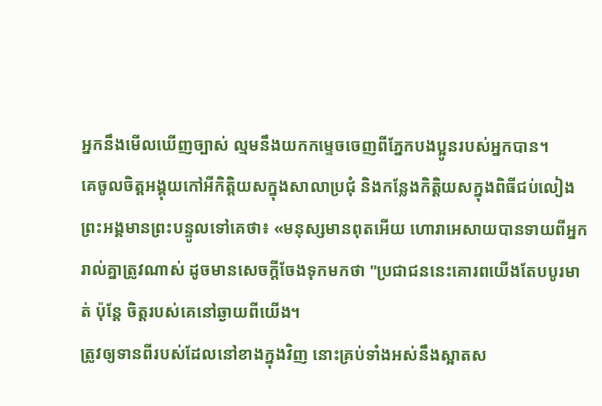អ្នកនឹងមើលឃើញច្បាស់ ល្មមនឹងយកកម្ទេចចេញពីភ្នែកបងប្អូនរបស់អ្នកបាន។
គេចូលចិត្តអង្គុយកៅអីកិត្តិយសក្នុងសាលាប្រជុំ និងកន្លែងកិតិ្តយសក្នុងពិធីជប់លៀង
ព្រះអង្គមានព្រះបន្ទូលទៅគេថា៖ «មនុស្សមានពុតអើយ ហោរាអេសាយបានទាយពីអ្នករាល់គ្នាត្រូវណាស់ ដូចមានសេចក្តីចែងទុកមកថា "ប្រជាជននេះគោរពយើងតែបបូរមាត់ ប៉ុន្តែ ចិត្តរបស់គេនៅឆ្ងាយពីយើង។
ត្រូវឲ្យទានពីរបស់ដែលនៅខាងក្នុងវិញ នោះគ្រប់ទាំងអស់នឹងស្អាតស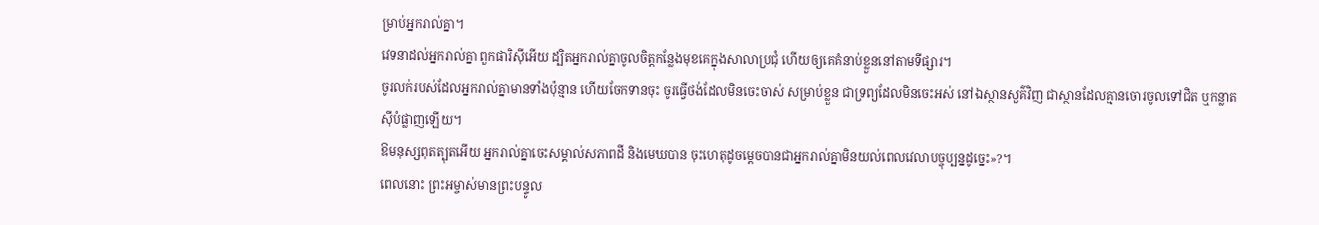ម្រាប់អ្នករាល់គ្នា។
វេទនាដល់អ្នករាល់គ្នា ពួកផារិស៊ីអើយ ដ្បិតអ្នករាល់គ្នាចូលចិត្តកន្លែងមុខគេក្នុងសាលាប្រជុំ ហើយឲ្យគេគំនាប់ខ្លួននៅតាមទីផ្សារ។
ចូរលក់របស់ដែលអ្នករាល់គ្នាមានទាំងប៉ុន្មាន ហើយចែកទានចុះ ចូរធ្វើថង់ដែលមិនចេះចាស់ សម្រាប់ខ្លួន ជាទ្រព្យដែលមិនចេះអស់ នៅឯស្ថានសួគ៌វិញ ជាស្ថានដែលគ្មានចោរចូលទៅជិត ឬកន្លាតស៊ីបំផ្លាញឡើយ។
ឱមនុស្សពុតត្បុតអើយ អ្នករាល់គ្នាចេះសម្គាល់សភាពដី និងមេឃបាន ចុះហេតុដូចម្តេចបានជាអ្នករាល់គ្នាមិនយល់ពេលវេលាបច្ចុប្បន្នដូច្នេះ»?។
ពេលនោះ ព្រះអម្ចាស់មានព្រះបន្ទូល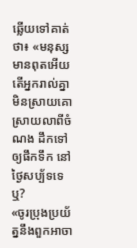ឆ្លើយទៅគាត់ថា៖ «មនុស្សមានពុតអើយ តើអ្នករាល់គ្នាមិនស្រាយគោ ស្រាយលាពីចំណង ដឹកទៅឲ្យផឹកទឹក នៅថ្ងៃសប្ប័ទទេឬ?
«ចូរប្រុងប្រយ័ត្ននឹងពួកអាចា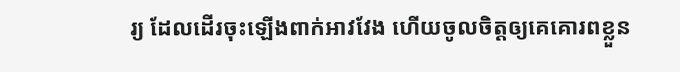រ្យ ដែលដើរចុះឡើងពាក់អាវវែង ហើយចូលចិត្តឲ្យគេគោរពខ្លួន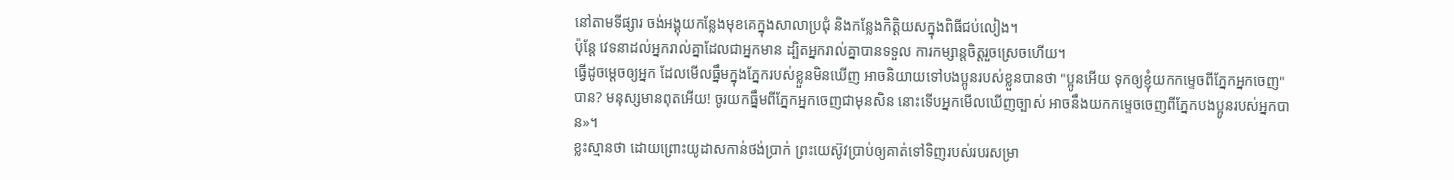នៅតាមទីផ្សារ ចង់អង្គុយកន្លែងមុខគេក្នុងសាលាប្រជុំ និងកន្លែងកិត្តិយសក្នុងពិធីជប់លៀង។
ប៉ុន្ដែ វេទនាដល់អ្នករាល់គ្នាដែលជាអ្នកមាន ដ្បិតអ្នករាល់គ្នាបានទទួល ការកម្សាន្តចិត្តរួចស្រេចហើយ។
ធ្វើដូចម្តេចឲ្យអ្នក ដែលមើលធ្នឹមក្នុងភ្នែករបស់ខ្លួនមិនឃើញ អាចនិយាយទៅបងប្អូនរបស់ខ្លួនបានថា "ប្អូនអើយ ទុកឲ្យខ្ញុំយកកម្ទេចពីភ្នែកអ្នកចេញ" បាន? មនុស្សមានពុតអើយ! ចូរយកធ្នឹមពីភ្នែកអ្នកចេញជាមុនសិន នោះទើបអ្នកមើលឃើញច្បាស់ អាចនឹងយកកម្ទេចចេញពីភ្នែកបងប្អូនរបស់អ្នកបាន»។
ខ្លះស្មានថា ដោយព្រោះយូដាសកាន់ថង់ប្រាក់ ព្រះយេស៊ូវប្រាប់ឲ្យគាត់ទៅទិញរបស់របរសម្រា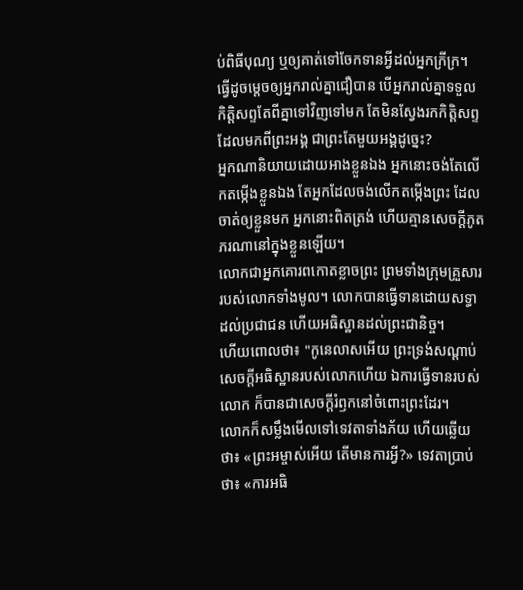ប់ពិធីបុណ្យ ឬឲ្យគាត់ទៅចែកទានអ្វីដល់អ្នកក្រីក្រ។
ធ្វើដូចម្តេចឲ្យអ្នករាល់គ្នាជឿបាន បើអ្នករាល់គ្នាទទួលកិត្តិសព្ទតែពីគ្នាទៅវិញទៅមក តែមិនស្វែងរកកិត្តិសព្ទដែលមកពីព្រះអង្គ ជាព្រះតែមួយអង្គដូច្នេះ?
អ្នកណានិយាយដោយអាងខ្លួនឯង អ្នកនោះចង់តែលើកតម្កើងខ្លួនឯង តែអ្នកដែលចង់លើកតម្កើងព្រះ ដែលចាត់ឲ្យខ្លួនមក អ្នកនោះពិតត្រង់ ហើយគ្មានសេចក្ដីភូតភរណានៅក្នុងខ្លួនឡើយ។
លោកជាអ្នកគោរពកោតខ្លាចព្រះ ព្រមទាំងក្រុមគ្រួសាររបស់លោកទាំងមូល។ លោកបានធ្វើទានដោយសទ្ធាដល់ប្រជាជន ហើយអធិស្ឋានដល់ព្រះជានិច្ច។
ហើយពោលថា៖ "កូនេលាសអើយ ព្រះទ្រង់សណ្ដាប់សេចក្ដីអធិស្ឋានរបស់លោកហើយ ឯការធ្វើទានរបស់លោក ក៏បានជាសេចក្ដីរំឭកនៅចំពោះព្រះដែរ។
លោកក៏សម្លឹងមើលទៅទេវតាទាំងភ័យ ហើយឆ្លើយថា៖ «ព្រះអម្ចាស់អើយ តើមានការអ្វី?» ទេវតាប្រាប់ថា៖ «ការអធិ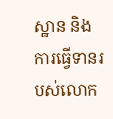ស្ឋាន និងការធ្វើទានរបស់លោក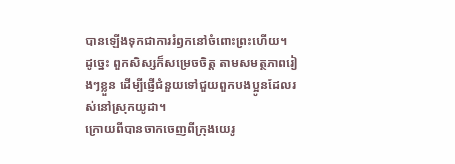បានឡើងទុកជាការរំឭកនៅចំពោះព្រះហើយ។
ដូច្នេះ ពួកសិស្សក៏សម្រេចចិត្ត តាមសមត្ថភាពរៀងៗខ្លួន ដើម្បីផ្ញើជំនួយទៅជួយពួកបងប្អូនដែលរស់នៅស្រុកយូដា។
ក្រោយពីបានចាកចេញពីក្រុងយេរូ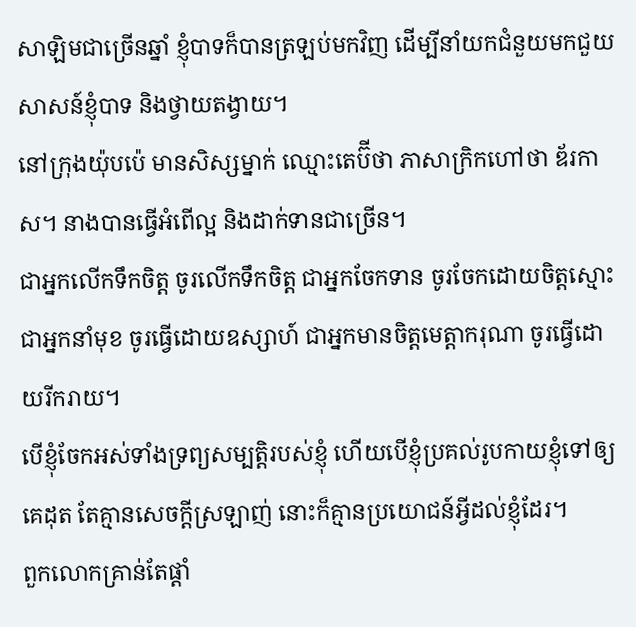សាឡិមជាច្រើនឆ្នាំ ខ្ញុំបាទក៏បានត្រឡប់មកវិញ ដើម្បីនាំយកជំនួយមកជួយសាសន៍ខ្ញុំបាទ និងថ្វាយតង្វាយ។
នៅក្រុងយ៉ុបប៉េ មានសិស្សម្នាក់ ឈ្មោះតេប៊ីថា ភាសាក្រិកហៅថា ឌ័រកាស។ នាងបានធ្វើអំពើល្អ និងដាក់ទានជាច្រើន។
ជាអ្នកលើកទឹកចិត្ត ចូរលើកទឹកចិត្ត ជាអ្នកចែកទាន ចូរចែកដោយចិត្តស្មោះ ជាអ្នកនាំមុខ ចូរធ្វើដោយឧស្សាហ៍ ជាអ្នកមានចិត្តមេត្តាករុណា ចូរធ្វើដោយរីករាយ។
បើខ្ញុំចែកអស់ទាំងទ្រព្យសម្បត្តិរបស់ខ្ញុំ ហើយបើខ្ញុំប្រគល់រូបកាយខ្ញុំទៅឲ្យគេដុត តែគ្មានសេចក្តីស្រឡាញ់ នោះក៏គ្មានប្រយោជន៍អ្វីដល់ខ្ញុំដែរ។
ពួកលោកគ្រាន់តែផ្តាំ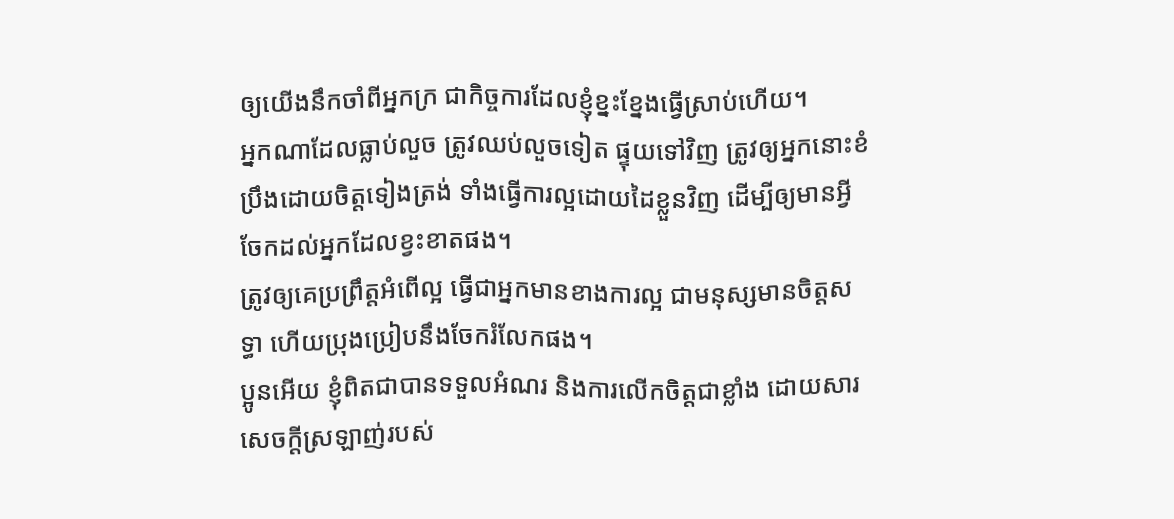ឲ្យយើងនឹកចាំពីអ្នកក្រ ជាកិច្ចការដែលខ្ញុំខ្នះខ្នែងធ្វើស្រាប់ហើយ។
អ្នកណាដែលធ្លាប់លួច ត្រូវឈប់លួចទៀត ផ្ទុយទៅវិញ ត្រូវឲ្យអ្នកនោះខំប្រឹងដោយចិត្តទៀងត្រង់ ទាំងធ្វើការល្អដោយដៃខ្លួនវិញ ដើម្បីឲ្យមានអ្វីចែកដល់អ្នកដែលខ្វះខាតផង។
ត្រូវឲ្យគេប្រព្រឹត្តអំពើល្អ ធ្វើជាអ្នកមានខាងការល្អ ជាមនុស្សមានចិត្តសទ្ធា ហើយប្រុងប្រៀបនឹងចែករំលែកផង។
ប្អូនអើយ ខ្ញុំពិតជាបានទទួលអំណរ និងការលើកចិត្តជាខ្លាំង ដោយសារសេចក្ដីស្រឡាញ់របស់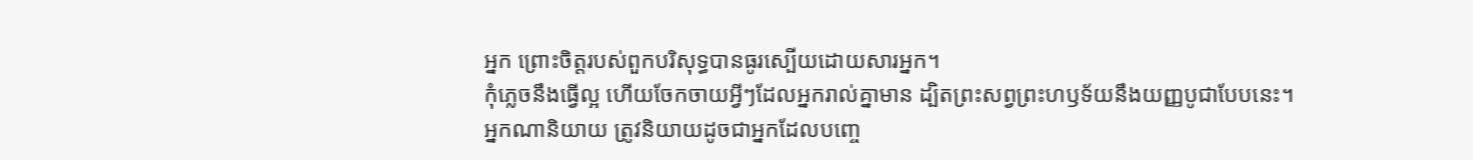អ្នក ព្រោះចិត្តរបស់ពួកបរិសុទ្ធបានធូរស្បើយដោយសារអ្នក។
កុំភ្លេចនឹងធ្វើល្អ ហើយចែកចាយអ្វីៗដែលអ្នករាល់គ្នាមាន ដ្បិតព្រះសព្វព្រះហឫទ័យនឹងយញ្ញបូជាបែបនេះ។
អ្នកណានិយាយ ត្រូវនិយាយដូចជាអ្នកដែលបញ្ចេ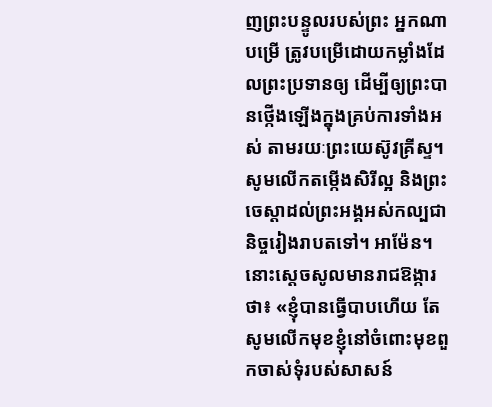ញព្រះបន្ទូលរបស់ព្រះ អ្នកណាបម្រើ ត្រូវបម្រើដោយកម្លាំងដែលព្រះប្រទានឲ្យ ដើម្បីឲ្យព្រះបានថ្កើងឡើងក្នុងគ្រប់ការទាំងអស់ តាមរយៈព្រះយេស៊ូវគ្រីស្ទ។ សូមលើកតម្កើងសិរីល្អ និងព្រះចេស្តាដល់ព្រះអង្គអស់កល្បជានិច្ចរៀងរាបតទៅ។ អាម៉ែន។
នោះស្ដេចសូលមានរាជឱង្ការថា៖ «ខ្ញុំបានធ្វើបាបហើយ តែសូមលើកមុខខ្ញុំនៅចំពោះមុខពួកចាស់ទុំរបស់សាសន៍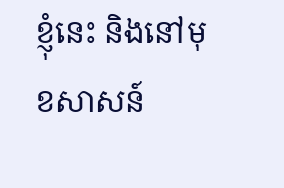ខ្ញុំនេះ និងនៅមុខសាសន៍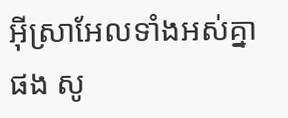អ៊ីស្រាអែលទាំងអស់គ្នាផង សូ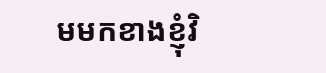មមកខាងខ្ញុំវិ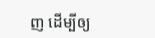ញ ដើម្បីឲ្យ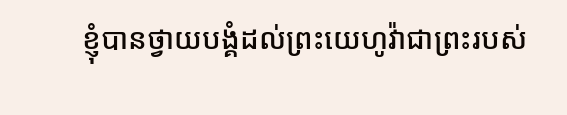ខ្ញុំបានថ្វាយបង្គំដល់ព្រះយេហូវ៉ាជាព្រះរបស់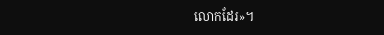លោកដែរ»។